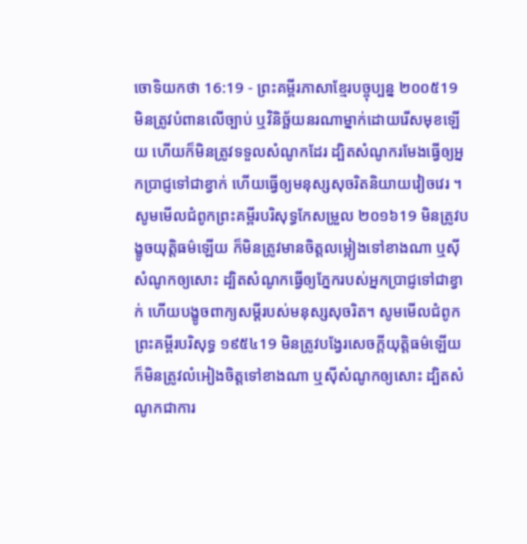ចោទិយកថា 16:19 - ព្រះគម្ពីរភាសាខ្មែរបច្ចុប្បន្ន ២០០៥19 មិនត្រូវបំពានលើច្បាប់ ឬវិនិច្ឆ័យនរណាម្នាក់ដោយរើសមុខឡើយ ហើយក៏មិនត្រូវទទួលសំណូកដែរ ដ្បិតសំណូករមែងធ្វើឲ្យអ្នកប្រាជ្ញទៅជាខ្វាក់ ហើយធ្វើឲ្យមនុស្សសុចរិតនិយាយវៀចវេរ ។ សូមមើលជំពូកព្រះគម្ពីរបរិសុទ្ធកែសម្រួល ២០១៦19 មិនត្រូវបង្ខូចយុត្តិធម៌ឡើយ ក៏មិនត្រូវមានចិត្តលម្អៀងទៅខាងណា ឬស៊ីសំណូកឲ្យសោះ ដ្បិតសំណូកធ្វើឲ្យភ្នែករបស់អ្នកប្រាជ្ញទៅជាខ្វាក់ ហើយបង្ខូចពាក្យសម្ដីរបស់មនុស្សសុចរិត។ សូមមើលជំពូកព្រះគម្ពីរបរិសុទ្ធ ១៩៥៤19 មិនត្រូវបង្វែរសេចក្ដីយុត្តិធម៌ឡើយ ក៏មិនត្រូវលំអៀងចិត្តទៅខាងណា ឬស៊ីសំណូកឲ្យសោះ ដ្បិតសំណូកជាការ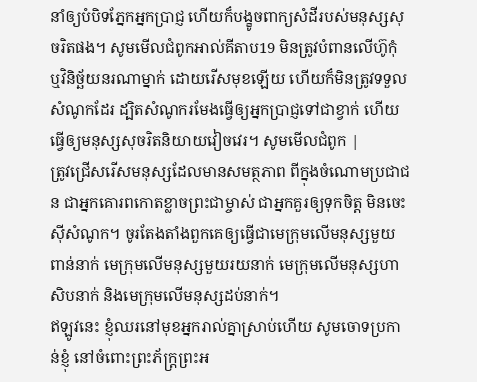នាំឲ្យបំបិទភ្នែកអ្នកប្រាជ្ញ ហើយក៏បង្ខូចពាក្យសំដីរបស់មនុស្សសុចរិតផង។ សូមមើលជំពូកអាល់គីតាប19 មិនត្រូវបំពានលើហ៊ូកុំ ឬវិនិច្ឆ័យនរណាម្នាក់ ដោយរើសមុខឡើយ ហើយក៏មិនត្រូវទទួលសំណូកដែរ ដ្បិតសំណូករមែងធ្វើឲ្យអ្នកប្រាជ្ញទៅជាខ្វាក់ ហើយធ្វើឲ្យមនុស្សសុចរិតនិយាយវៀចវេរ។ សូមមើលជំពូក |
ត្រូវជ្រើសរើសមនុស្សដែលមានសមត្ថភាព ពីក្នុងចំណោមប្រជាជន ជាអ្នកគោរពកោតខ្លាចព្រះជាម្ចាស់ ជាអ្នកគួរឲ្យទុកចិត្ត មិនចេះស៊ីសំណូក។ ចូរតែងតាំងពួកគេឲ្យធ្វើជាមេក្រុមលើមនុស្សមួយពាន់នាក់ មេក្រុមលើមនុស្សមួយរយនាក់ មេក្រុមលើមនុស្សហាសិបនាក់ និងមេក្រុមលើមនុស្សដប់នាក់។
ឥឡូវនេះ ខ្ញុំឈរនៅមុខអ្នករាល់គ្នាស្រាប់ហើយ សូមចោទប្រកាន់ខ្ញុំ នៅចំពោះព្រះភ័ក្ត្រព្រះអ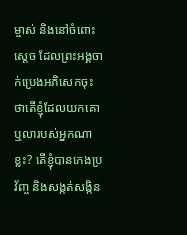ម្ចាស់ និងនៅចំពោះស្ដេច ដែលព្រះអង្គចាក់ប្រេងអភិសេកចុះ ថាតើខ្ញុំដែលយកគោ ឬលារបស់អ្នកណាខ្លះ? តើខ្ញុំបានកេងប្រវ័ញ្ច និងសង្កត់សង្កិន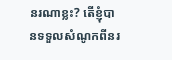នរណាខ្លះ? តើខ្ញុំបានទទួលសំណូកពីនរ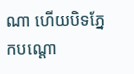ណា ហើយបិទភ្នែកបណ្ដោ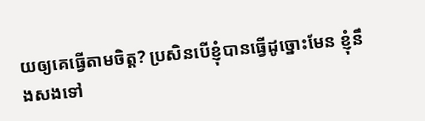យឲ្យគេធ្វើតាមចិត្ត? ប្រសិនបើខ្ញុំបានធ្វើដូច្នោះមែន ខ្ញុំនឹងសងទៅ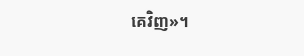គេវិញ»។